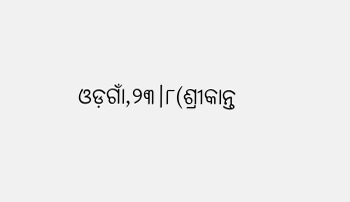ଓଡ଼ଗାଁ,୨୩।୮(ଶ୍ରୀକାନ୍ତ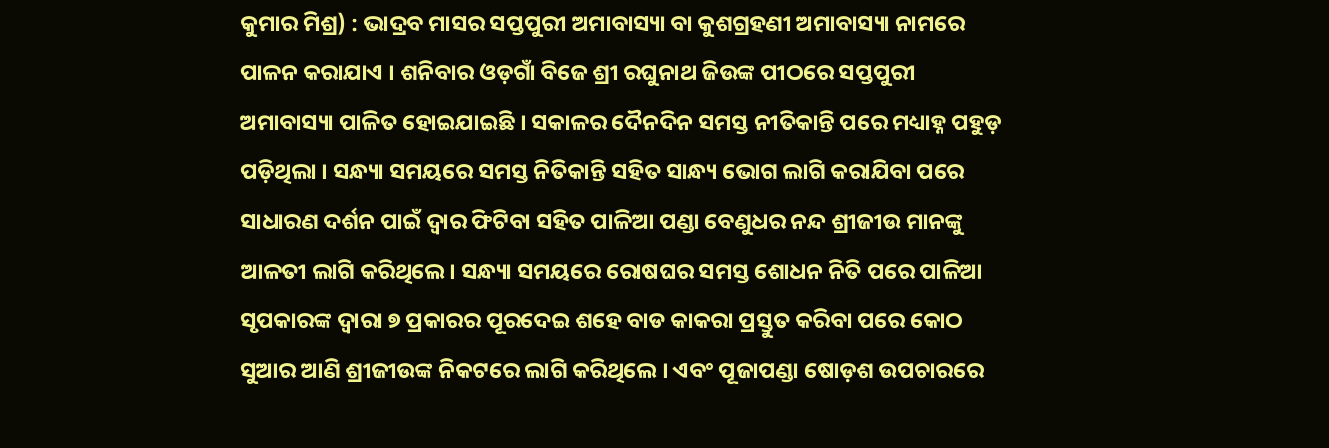କୁମାର ମିଶ୍ର) : ଭାଦ୍ରବ ମାସର ସପ୍ତପୁରୀ ଅମାବାସ୍ୟା ବା କୁଶଗ୍ରହଣୀ ଅମାବାସ୍ୟା ନାମରେ ପାଳନ କରାଯାଏ । ଶନିବାର ଓଡ଼ଗାଁ ବିଜେ ଶ୍ରୀ ରଘୁନାଥ ଜିଉଙ୍କ ପୀଠରେ ସପ୍ତପୁରୀ ଅମାବାସ୍ୟା ପାଳିତ ହୋଇଯାଇଛି । ସକାଳର ଦୈନଦିନ ସମସ୍ତ ନୀତିକାନ୍ତି ପରେ ମଧ୍ୟାହ୍ନ ପହୁଡ଼ ପଡ଼ିଥିଲା । ସନ୍ଧ୍ୟା ସମୟରେ ସମସ୍ତ ନିତିକାନ୍ତି ସହିତ ସାନ୍ଧ୍ୟ ଭୋଗ ଲାଗି କରାଯିବା ପରେ ସାଧାରଣ ଦର୍ଶନ ପାଇଁ ଦ୍ଵାର ଫିଟିବା ସହିତ ପାଳିଆ ପଣ୍ଡା ବେଣୁଧର ନନ୍ଦ ଶ୍ରୀଜୀଉ ମାନଙ୍କୁ ଆଳତୀ ଲାଗି କରିଥିଲେ। ସନ୍ଧ୍ୟା ସମୟରେ ରୋଷଘର ସମସ୍ତ ଶୋଧନ ନିତି ପରେ ପାଳିଆ ସୃପକାରଙ୍କ ଦ୍ଵାରା ୭ ପ୍ରକାରର ପୂରଦେଇ ଶହେ ବାଡ କାକରା ପ୍ରସ୍ତୁତ କରିବା ପରେ କୋଠ ସୁଆର ଆଣି ଶ୍ରୀଜୀଉଙ୍କ ନିକଟରେ ଲାଗି କରିଥିଲେ । ଏବଂ ପୂଜାପଣ୍ଡା ଷୋଡ଼ଶ ଉପଚାରରେ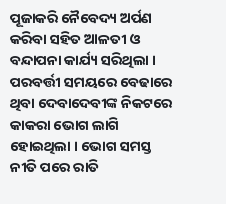ପୂଜାକରି ନୈବେଦ୍ୟ ଅର୍ପଣ କରିବା ସହିତ ଆଳତୀ ଓ ବନ୍ଦାପନା କାର୍ଯ୍ୟ ସରିଥିଲା ।
ପରବର୍ତ୍ତୀ ସମୟରେ ବେଢାରେ ଥିବା ଦେବାଦେବୀଙ୍କ ନିକଟରେ କାକରା ଭୋଗ ଲାଗି ହୋଇଥିଲା । ଭୋଗ ସମସ୍ତ ନୀତି ପରେ ରାତି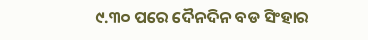୯.୩୦ ପରେ ଦୈନଦିନ ବଡ ସିଂହାର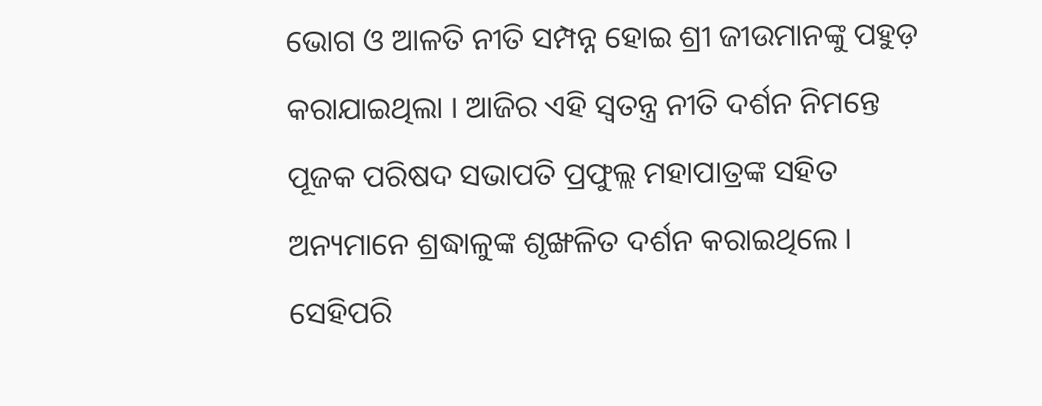ଭୋଗ ଓ ଆଳତି ନୀତି ସମ୍ପନ୍ନ ହୋଇ ଶ୍ରୀ ଜୀଉମାନଙ୍କୁ ପହୁଡ଼ କରାଯାଇଥିଲା । ଆଜିର ଏହି ସ୍ୱତନ୍ତ୍ର ନୀତି ଦର୍ଶନ ନିମନ୍ତେ ପୂଜକ ପରିଷଦ ସଭାପତି ପ୍ରଫୁଲ୍ଲ ମହାପାତ୍ରଙ୍କ ସହିତ ଅନ୍ୟମାନେ ଶ୍ରଦ୍ଧାଳୁଙ୍କ ଶୃଙ୍ଖଳିତ ଦର୍ଶନ କରାଇଥିଲେ । ସେହିପରି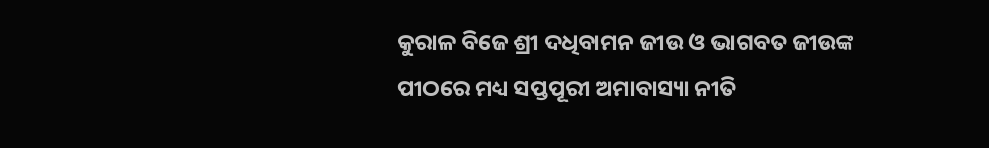କୁରାଳ ବିଜେ ଶ୍ରୀ ଦଧିବାମନ ଜୀଉ ଓ ଭାଗବତ ଜୀଉଙ୍କ ପୀଠରେ ମଧ୍ୟ ସପ୍ତପୂରୀ ଅମାବାସ୍ୟା ନୀତି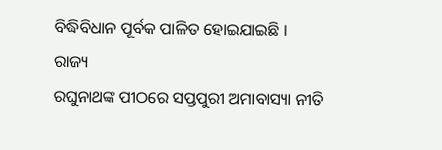ବିଦ୍ଧିବିଧାନ ପୂର୍ବକ ପାଳିତ ହୋଇଯାଇଛି ।
ରାଜ୍ୟ
ରଘୁନାଥଙ୍କ ପୀଠରେ ସପ୍ତପୁରୀ ଅମାବାସ୍ୟା ନୀତି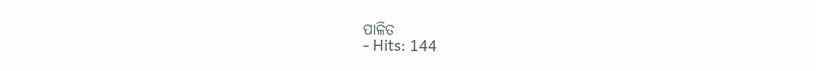ପାଳିତ
- Hits: 144